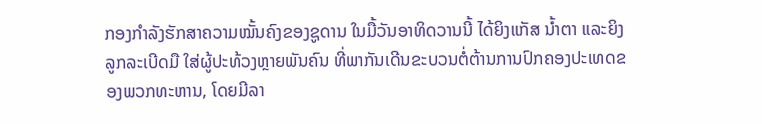ກອງກໍາລັງຮັກສາຄວາມໝັ້ນຄົງຂອງຊູດານ ໃນມື້ວັນອາທິດວານນີ້ ໄດ້ຍິງແກັສ ນໍ້າຕາ ແລະຍິງລູກລະເບີດມື ໃສ່ຜູ້ປະທ້ວງຫຼາຍພັນຄົນ ທີ່ພາກັນເດີນຂະບວນຕໍ່ຕ້ານການປົກຄອງປະເທດຂອງພວກທະຫານ, ໂດຍມີລາ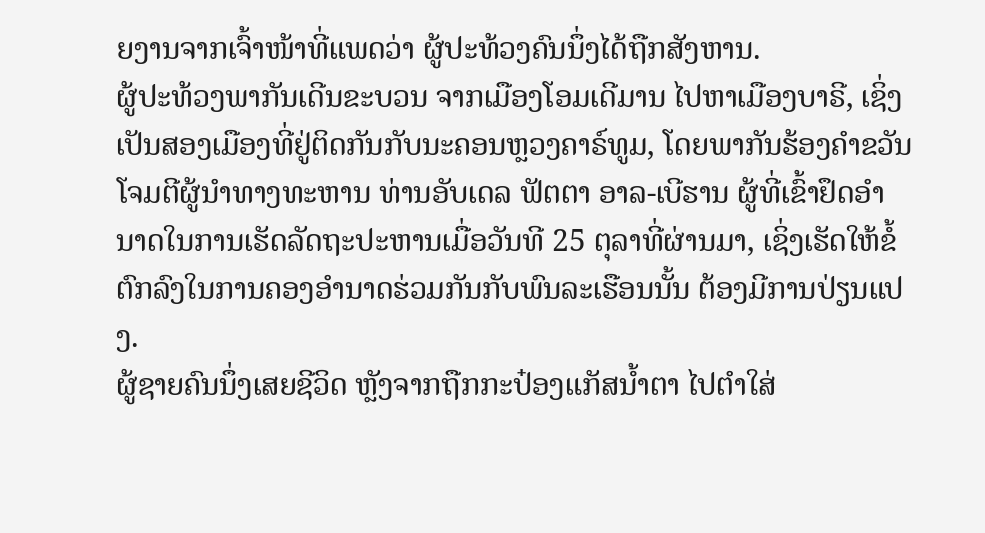ຍງານຈາກເຈົ້າໜ້າທີ່ແພດວ່າ ຜູ້ປະທ້ວງຄົນນຶ່ງໄດ້ຖືກສັງຫານ.
ຜູ້ປະທ້ວງພາກັນເດີນຂະບວນ ຈາກເມືອງໂອມເດີມານ ໄປຫາເມືອງບາຣີ, ເຊິ່ງເປັນສອງເມືອງທີ່ຢູ່ຕິດກັນກັບນະຄອນຫຼວງຄາຣ໌ທູມ, ໂດຍພາກັນຮ້ອງຄຳຂວັນ ໂຈມຕີຜູ້ນໍາທາງທະຫານ ທ່ານອັບເດລ ຟັຕຕາ ອາລ-ເບີຮານ ຜູ້ທີ່ເຂົ້າຢຶດອໍານາດໃນການເຮັດລັດຖະປະຫານເມື່ອວັນທີ 25 ຕຸລາທີ່ຜ່ານມາ, ເຊິ່ງເຮັດໃຫ້ຂໍ້ຕົກລົງໃນການຄອງອໍານາດຮ່ວມກັນກັບພົນລະເຮືອນນັ້ນ ຕ້ອງມີການປ່ຽນແປງ.
ຜູ້ຊາຍຄົນນຶ່ງເສຍຊີວິດ ຫຼັງຈາກຖືກກະປ໋ອງແກັສນໍ້າຕາ ໄປຕໍາໃສ່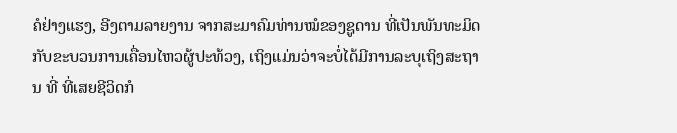ຄໍຢ່າງແຮງ, ອີງຕາມລາຍງານ ຈາກສະມາຄົມທ່ານໝໍຂອງຊູດານ ທີ່ເປັນພັນທະມິດກັບຂະບວນການເຄື່ອນໄຫວຜູ້ປະທ້ວງ, ເຖິງແມ່ນວ່າຈະບໍ່ໄດ້ມີການລະບຸເຖິງສະຖານ ທີ່ ທີ່ເສຍຊີວິດກໍ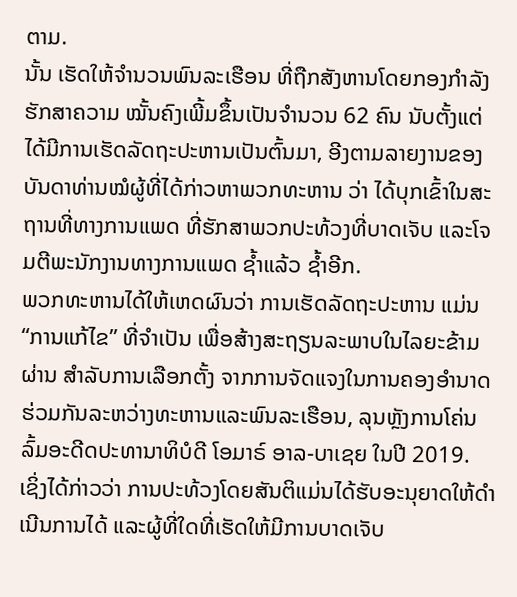ຕາມ.
ນັ້ນ ເຮັດໃຫ້ຈໍານວນພົນລະເຮືອນ ທີ່ຖືກສັງຫານໂດຍກອງກໍາລັງຮັກສາຄວາມ ໝັ້ນຄົງເພີ້ມຂຶ້ນເປັນຈໍານວນ 62 ຄົນ ນັບຕັ້ງແຕ່ໄດ້ມີການເຮັດລັດຖະປະຫານເປັນຕົ້ນມາ, ອີງຕາມລາຍງານຂອງບັນດາທ່ານໝໍຜູ້ທີ່ໄດ້ກ່າວຫາພວກທະຫານ ວ່າ ໄດ້ບຸກເຂົ້າໃນສະຖານທີ່ທາງການແພດ ທີ່ຮັກສາພວກປະທ້ວງທີ່ບາດເຈັບ ແລະໂຈມຕີພະນັກງານທາງການແພດ ຊໍ້າແລ້ວ ຊໍ້າອີກ.
ພວກທະຫານໄດ້ໃຫ້ເຫດຜົນວ່າ ການເຮັດລັດຖະປະຫານ ແມ່ນ “ການແກ້ໄຂ” ທີ່ຈໍາເປັນ ເພື່ອສ້າງສະຖຽນລະພາບໃນໄລຍະຂ້າມຜ່ານ ສໍາລັບການເລືອກຕັ້ງ ຈາກການຈັດແຈງໃນການຄອງອໍານາດຮ່ວມກັນລະຫວ່າງທະຫານແລະພົນລະເຮືອນ, ລຸນຫຼັງການໂຄ່ນລົ້ມອະດີດປະທານາທິບໍດີ ໂອມາຣ໌ ອາລ-ບາເຊຍ ໃນປີ 2019.
ເຊິ່ງໄດ້ກ່າວວ່າ ການປະທ້ວງໂດຍສັນຕິແມ່ນໄດ້ຮັບອະນຸຍາດໃຫ້ດໍາເນີນການໄດ້ ແລະຜູ້ທີ່ໃດທີ່ເຮັດໃຫ້ມີການບາດເຈັບ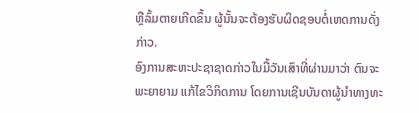ຫຼືລົ້ມຕາຍເກີດຂຶ້ນ ຜູ້ນັ້ນຈະຕ້ອງຮັບຜິດຊອບຕໍ່ເຫດການດັ່ງກ່າວ.
ອົງການສະຫະປະຊາຊາດກ່າວໃນມື້ວັນເສົາທີ່ຜ່ານມາວ່າ ຕົນຈະພະຍາຍາມ ແກ້ໄຂວິກິດການ ໂດຍການເຊີນບັນດາຜູ້ນໍາທາງທະ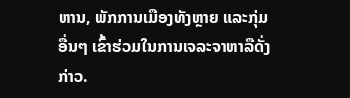ຫານ, ພັກການເມືອງທັງຫຼາຍ ແລະກຸ່ມອື່ນໆ ເຂົ້າຮ່ວມໃນການເຈລະຈາຫາລືດັ່ງກ່າວ.